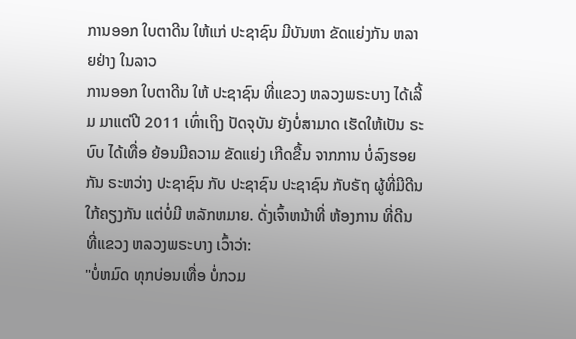ການອອກ ໃບຕາດີນ ໃຫ້ແກ່ ປະຊາຊົນ ມີບັນຫາ ຂັດແຍ່ງກັນ ຫລາຍຢ່າງ ໃນລາວ
ການອອກ ໃບຕາດີນ ໃຫ້ ປະຊາຊົນ ທີ່ແຂວງ ຫລວງພຣະບາງ ໄດ້ເລີ້ມ ມາແຕ່ປີ 2011 ເທົ່າເຖິງ ປັດຈຸບັນ ຍັງບໍ່ສາມາດ ເຮັດໃຫ້ເປັນ ຣະບົບ ໄດ້ເທື່ອ ຍ້ອນມີຄວາມ ຂັດແຍ່ງ ເກີດຂື້ນ ຈາກການ ບໍ່ລົງຮອຍກັນ ຣະຫວ່າງ ປະຊາຊົນ ກັບ ປະຊາຊົນ ປະຊາຊົນ ກັບຣັຖ ຜູ້ທີ່ມີດີນ ໃກ້ຄຽງກັນ ແຕ່ບໍ່ມີ ຫລັກຫມາຍ. ດັ່ງເຈົ້າຫນ້າທີ່ ຫ້ອງການ ທີ່ດີນ ທີ່ແຂວງ ຫລວງພຣະບາງ ເວົ້າວ່າ:
"ບໍ່ຫມົດ ທຸກບ່ອນເທື່ອ ບໍ່ກວມ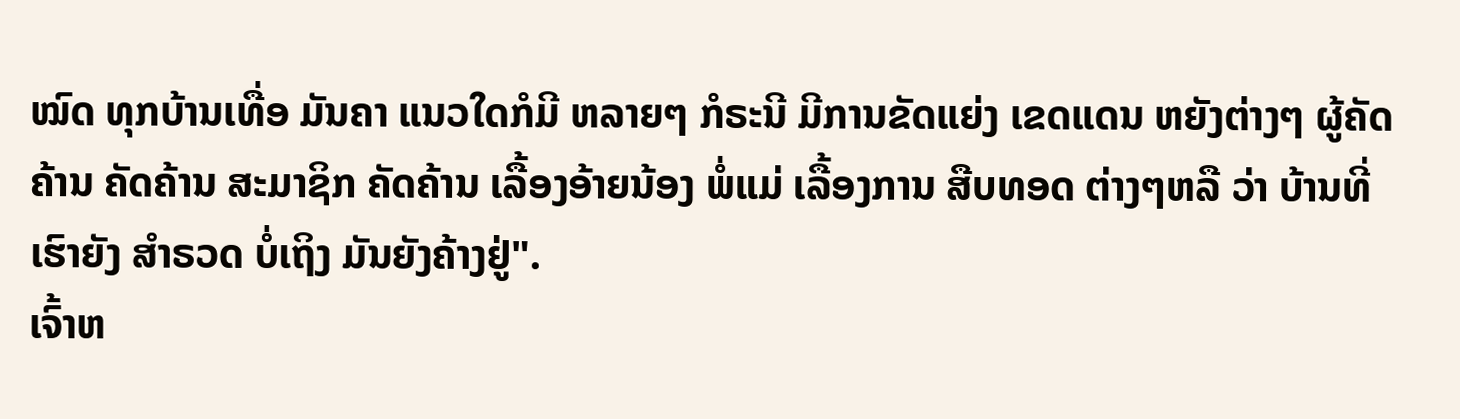ໝົດ ທຸກບ້ານເທື່ອ ມັນຄາ ແນວໃດກໍມີ ຫລາຍໆ ກໍຣະນີ ມີການຂັດແຍ່ງ ເຂດແດນ ຫຍັງຕ່າງໆ ຜູ້ຄັດຄ້ານ ຄັດຄ້ານ ສະມາຊິກ ຄັດຄ້ານ ເລື້ອງອ້າຍນ້ອງ ພໍ່ແມ່ ເລື້ອງການ ສືບທອດ ຕ່າງໆຫລື ວ່າ ບ້ານທີ່ເຮົາຍັງ ສຳຣວດ ບໍ່ເຖິງ ມັນຍັງຄ້າງຢູ່".
ເຈົ້າຫ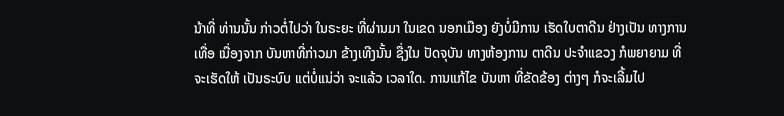ນ້າທີ່ ທ່ານນັ້ນ ກ່າວຕໍ່ໄປວ່າ ໃນຣະຍະ ທີ່ຜ່ານມາ ໃນເຂດ ນອກເມືອງ ຍັງບໍ່ມີການ ເຮັດໃບຕາດີນ ຢ່າງເປັນ ທາງການເທື່ອ ເນື່ອງຈາກ ບັນຫາທີ່ກ່າວມາ ຂ້າງເທີງນັ້ນ ຊື່ງໃນ ປັດຈຸບັນ ທາງຫ້ອງການ ຕາດີນ ປະຈຳແຂວງ ກໍພຍາຍາມ ທີ່ຈະເຮັດໃຫ້ ເປັນຣະບົບ ແຕ່ບໍ່ແນ່ວ່າ ຈະແລ້ວ ເວລາໃດ. ການແກ້ໄຂ ບັນຫາ ທີ່ຂັດຂ້ອງ ຕ່າງໆ ກໍຈະເລີ້ມໄປ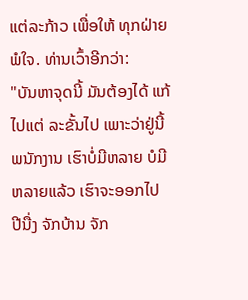ແຕ່ລະກ້າວ ເພື່ອໃຫ້ ທຸກຝ່າຍ ພໍໃຈ. ທ່ານເວົ້າອີກວ່າ:
"ບັນຫາຈຸດນີ້ ມັນຕ້ອງໄດ້ ແກ້ໄປແຕ່ ລະຂັ້ນໄປ ເພາະວ່າຢູ່ນີ້ ພນັກງານ ເຮົາບໍ່ມີຫລາຍ ບໍມີ ຫລາຍແລ້ວ ເຮົາຈະອອກໄປ ປີນື່ງ ຈັກບ້ານ ຈັກ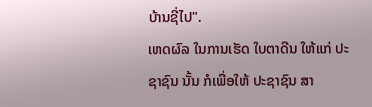ບ້ານຊີ່ໄປ".
ເຫດຜົລ ໃນການເຮັດ ໃບຕາດີນ ໃຫ້ແກ່ ປະຊາຊົນ ນັ້ນ ກໍເພື່ອໃຫ້ ປະຊາຊົນ ສາ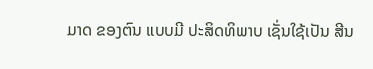ມາດ ຂອງຕົນ ແບບມີ ປະສິດທິພາບ ເຊັ່ນໃຊ້ເປັນ ສີນ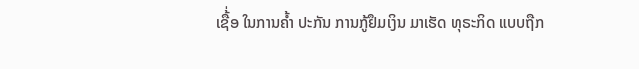ເຊື້່ອ ໃນການຄ້ຳ ປະກັນ ການກູ້ຢຶມເງິນ ມາເຮັດ ທຸຣະກິດ ແບບຖືກ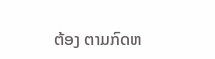ຕ້ອງ ຕາມກົດຫ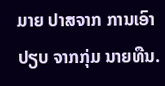ມາຍ ປາສຈາກ ການເອົາປຽບ ຈາກກຸ່ມ ນາຍທືນ.